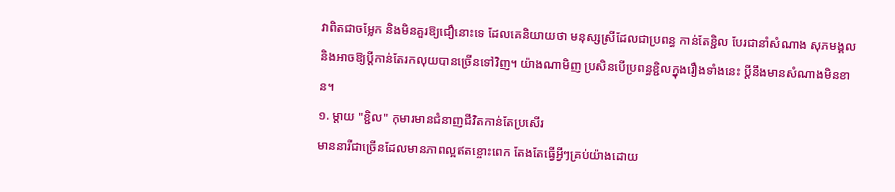វាពិតជាចម្លែក និងមិនគួរឱ្យជឿនោះទេ ដែលគេនិយាយថា មនុស្សស្រីដែលជាប្រពន្ធ កាន់តែខ្ជិល បែរជានាំសំណាង សុភមង្គល និងអាចឱ្យប្ដីកាន់តែរកលុយបានច្រើនទៅវិញ។ យ៉ាងណាមិញ ប្រសិនបើប្រពន្ធខ្ជិលក្នុងរឿងទាំងនេះ ប្ដីនឹងមានសំណាងមិនខាន។
១. ម្តាយ "ខ្ជិល" កុមារមានជំនាញជីវិតកាន់តែប្រសើរ
មាននារីជាច្រើនដែលមានភាពល្អឥតខ្ចោះពេក តែងតែធ្វើអ្វីៗគ្រប់យ៉ាងដោយ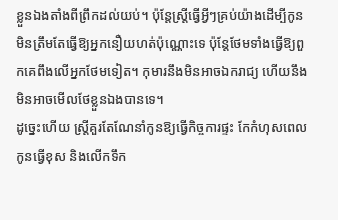ខ្លួនឯងតាំងពីព្រឹកដល់យប់។ ប៉ុន្តែស្ត្រីធ្វើអ្វីៗគ្រប់យ៉ាងដើម្បីកូន មិនត្រឹមតែធ្វើឱ្យអ្នកនឿយហត់ប៉ុណ្ណោះទេ ប៉ុន្តែថែមទាំងធ្វើឱ្យពួកគេពឹងលើអ្នកថែមទៀត។ កុមារនឹងមិនអាចឯករាជ្យ ហើយនឹងមិនអាចមើលថែខ្លួនឯងបានទេ។
ដូច្នេះហើយ ស្ត្រីគួរតែណែនាំកូនឱ្យធ្វើកិច្ចការផ្ទះ កែកំហុសពេលកូនធ្វើខុស និងលើកទឹក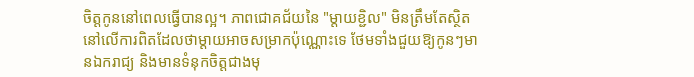ចិត្តកូននៅពេលធ្វើបានល្អ។ ភាពជោគជ័យនៃ "ម្តាយខ្ជិល" មិនត្រឹមតែស្ថិតនៅលើការពិតដែលថាម្តាយអាចសម្រាកប៉ុណ្ណោះទេ ថែមទាំងជួយឱ្យកូនៗមានឯករាជ្យ និងមានទំនុកចិត្តជាងមុ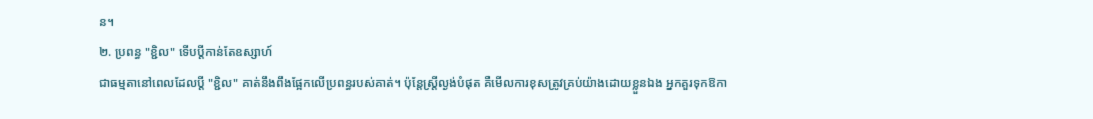ន។
២. ប្រពន្ធ "ខ្ជិល" ទើបប្តីកាន់តែឧស្សាហ៍
ជាធម្មតានៅពេលដែលប្តី "ខ្ជិល" គាត់នឹងពឹងផ្អែកលើប្រពន្ធរបស់គាត់។ ប៉ុន្តែស្ត្រីល្ងង់បំផុត គឺមើលការខុសត្រូវគ្រប់យ៉ាងដោយខ្លួនឯង អ្នកគួរទុកឱកា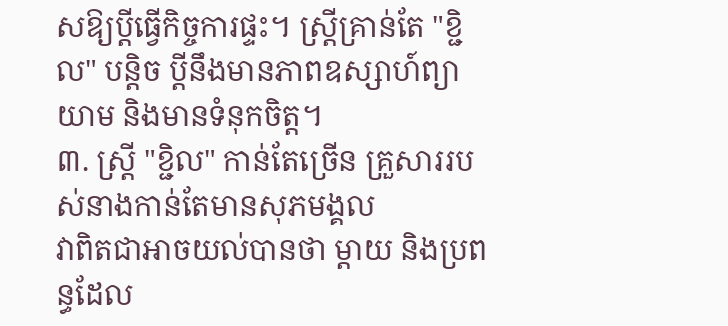សឱ្យប្តីធ្វើកិច្ចការផ្ទះ។ ស្ត្រីគ្រាន់តែ "ខ្ជិល" បន្តិច ប្ដីនឹងមានភាពឧស្សាហ៍ព្យាយាម និងមានទំនុកចិត្ត។
៣. ស្ត្រី "ខ្ជិល" កាន់តែច្រើន គ្រួសាររបស់នាងកាន់តែមានសុភមង្គល
វាពិតជាអាចយល់បានថា ម្តាយ និងប្រពន្ធដែល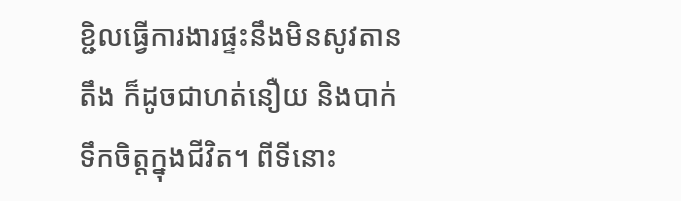ខ្ជិលធ្វើការងារផ្ទះនឹងមិនសូវតានតឹង ក៏ដូចជាហត់នឿយ និងបាក់ទឹកចិត្តក្នុងជីវិត។ ពីទីនោះ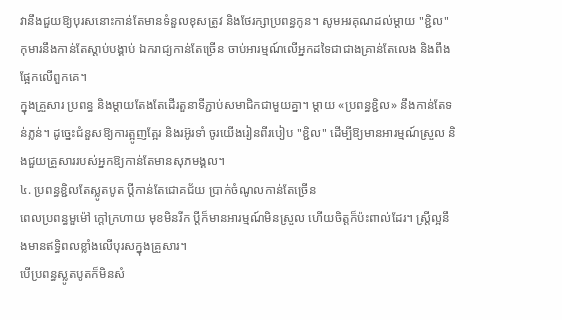វានឹងជួយឱ្យបុរសនោះកាន់តែមានទំនួលខុសត្រូវ និងថែរក្សាប្រពន្ធកូន។ សូមអរគុណដល់ម្តាយ "ខ្ជិល" កុមារនឹងកាន់តែស្តាប់បង្គាប់ ឯករាជ្យកាន់តែច្រើន ចាប់អារម្មណ៍លើអ្នកដទៃជាជាងគ្រាន់តែលេង និងពឹងផ្អែកលើពួកគេ។
ក្នុងគ្រួសារ ប្រពន្ធ និងម្តាយតែងតែដើរតួនាទីភ្ជាប់សមាជិកជាមួយគ្នា។ ម្តាយ «ប្រពន្ធខ្ជិល» នឹងកាន់តែទន់ភ្លន់។ ដូច្នេះជំនួសឱ្យការត្អូញត្អែរ និងរអ៊ូរទាំ ចូរយើងរៀនពីរបៀប "ខ្ជិល" ដើម្បីឱ្យមានអារម្មណ៍ស្រួល និងជួយគ្រួសាររបស់អ្នកឱ្យកាន់តែមានសុភមង្គល។
៤. ប្រពន្ធខ្ជិលតែស្លូតបូត ប្តីកាន់តែជោគជ័យ ប្រាក់ចំណូលកាន់តែច្រើន
ពេលប្រពន្ធមួម៉ៅ ក្ដៅក្រហាយ មុខមិនរីក ប្ដីក៏មានអារម្មណ៍មិនស្រួល ហើយចិត្តក៏ប៉ះពាល់ដែរ។ ស្ត្រីល្អនឹងមានឥទ្ធិពលខ្លាំងលើបុរសក្នុងគ្រួសារ។
បើប្រពន្ធស្លូតបូតក៏មិនសំ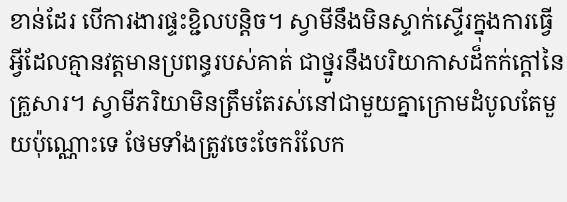ខាន់ដែរ បើការងារផ្ទះខ្ជិលបន្តិច។ ស្វាមីនឹងមិនស្ទាក់ស្ទើរក្នុងការធ្វើអ្វីដែលគ្មានវត្តមានប្រពន្ធរបស់គាត់ ជាថ្នូរនឹងបរិយាកាសដ៏កក់ក្តៅនៃគ្រួសារ។ ស្វាមីភរិយាមិនត្រឹមតែរស់នៅជាមួយគ្នាក្រោមដំបូលតែមួយប៉ុណ្ណោះទេ ថែមទាំងត្រូវចេះចែករំលែក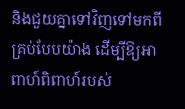និងជួយគ្នាទៅវិញទៅមកពីគ្រប់បែបយ៉ាង ដើម្បីឱ្យអាពាហ៍ពិពាហ៍របស់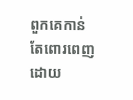ពួកគេកាន់តែពោរពេញដោយ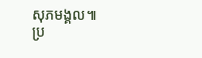សុភមង្គល៕
ប្រ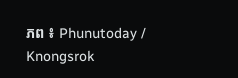ភព ៖ Phunutoday / Knongsrok